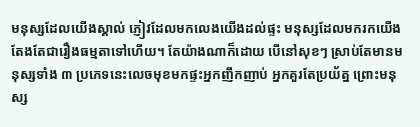មនុស្សដែលយើងស្គាល់ ភ្ញៀវដែលមកលេងយើងដល់ផ្ទះ មនុស្សដែលមករកយើង តែងតែជារឿងធម្មតាទៅហើយ។ តែយ៉ាងណាក៏ដោយ បើនៅសុខៗ ស្រាប់តែមានមនុស្សទាំង ៣ ប្រភេទនេះលេចមុខមកផ្ទះអ្នកញឹកញាប់ អ្នកគួរតែប្រយ័ត្ន ព្រោះមនុស្ស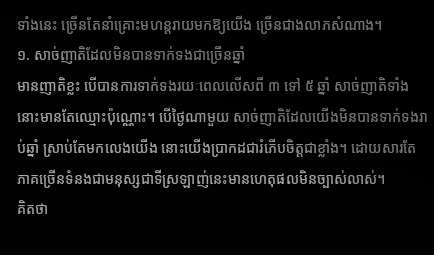ទាំងនេះ ច្រើនតែនាំគ្រោះមហន្តរាយមកឱ្យយើង ច្រើនជាងលាភសំណាង។
១. សាច់ញាតិដែលមិនបានទាក់ទងជាច្រើនឆ្នាំ
មានញាតិខ្លះ បើបានការទាក់ទងរយៈពេលលើសពី ៣ ទៅ ៥ ឆ្នាំ សាច់ញាតិទាំងនោះមានតែឈ្មោះប៉ុណ្ណោះ។ បើថ្ងៃណាមួយ សាច់ញាតិដែលយើងមិនបានទាក់ទងរាប់ឆ្នាំ ស្រាប់តែមកលេងយើង នោះយើងប្រាកដជារំភើបចិត្តជាខ្លាំង។ ដោយសារតែ ភាគច្រើនទំនងជាមនុស្សជាទីស្រឡាញ់នេះមានហេតុផលមិនច្បាស់លាស់។
គិតថា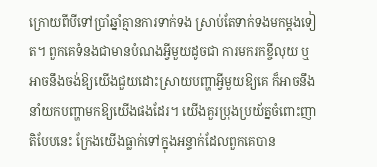ក្រោយពីបីទៅប្រាំឆ្នាំគ្មានការទាក់ទង ស្រាប់តែទាក់ទងមកម្ដងទៀត។ ពួកគេទំនងជាមានបំណងអ្វីមួយដូចជា ការមករកខ្ចីលុយ ឬអាចនឹងចង់ឱ្យយើងជួយដោះស្រាយបញ្ហាអ្វីមួយឱ្យគេ ក៏អាចនឹងនាំយកបញ្ហាមកឱ្យយើងផងដែរ។ យើងគួរប្រុងប្រយ័ត្នចំពោះញាតិបែបនេះ ក្រែងយើងធ្លាក់ទៅក្នុងអន្ទាក់ដែលពួកគេបាន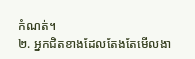កំណត់។
២. អ្នកជិតខាងដែលតែងតែមើលងា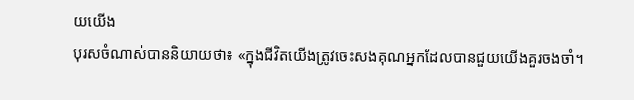យយើង
បុរសចំណាស់បាននិយាយថា៖ «ក្នុងជីវិតយើងត្រូវចេះសងគុណអ្នកដែលបានជួយយើងគួរចងចាំ។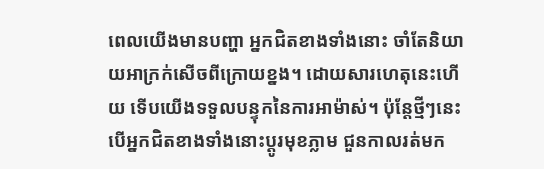ពេលយើងមានបញ្ហា អ្នកជិតខាងទាំងនោះ ចាំតែនិយាយអាក្រក់សើចពីក្រោយខ្នង។ ដោយសារហេតុនេះហើយ ទើបយើងទទួលបន្ទុកនៃការអាម៉ាស់។ ប៉ុន្តែថ្មីៗនេះបើអ្នកជិតខាងទាំងនោះប្ដូរមុខភ្លាម ជួនកាលរត់មក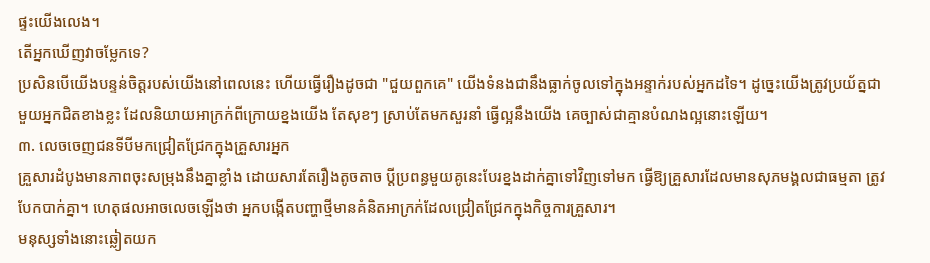ផ្ទះយើងលេង។
តើអ្នកឃើញវាចម្លែកទេ?
ប្រសិនបើយើងបន្ទន់ចិត្តរបស់យើងនៅពេលនេះ ហើយធ្វើរឿងដូចជា "ជួយពួកគេ" យើងទំនងជានឹងធ្លាក់ចូលទៅក្នុងអន្ទាក់របស់អ្នកដទៃ។ ដូច្នេះយើងត្រូវប្រយ័ត្នជាមួយអ្នកជិតខាងខ្លះ ដែលនិយាយអាក្រក់ពីក្រោយខ្នងយើង តែសុខៗ ស្រាប់តែមកសួរនាំ ធ្វើល្អនឹងយើង គេច្បាស់ជាគ្មានបំណងល្អនោះឡើយ។
៣. លេចចេញជនទីបីមកជ្រៀតជ្រែកក្នុងគ្រួសារអ្នក
គ្រួសារដំបូងមានភាពចុះសម្រុងនឹងគ្នាខ្លាំង ដោយសារតែរឿងតូចតាច ប្តីប្រពន្ធមួយគូនេះបែរខ្នងដាក់គ្នាទៅវិញទៅមក ធ្វើឱ្យគ្រួសារដែលមានសុភមង្គលជាធម្មតា ត្រូវបែកបាក់គ្នា។ ហេតុផលអាចលេចឡើងថា អ្នកបង្កើតបញ្ហាថ្មីមានគំនិតអាក្រក់ដែលជ្រៀតជ្រែកក្នុងកិច្ចការគ្រួសារ។
មនុស្សទាំងនោះឆ្លៀតយក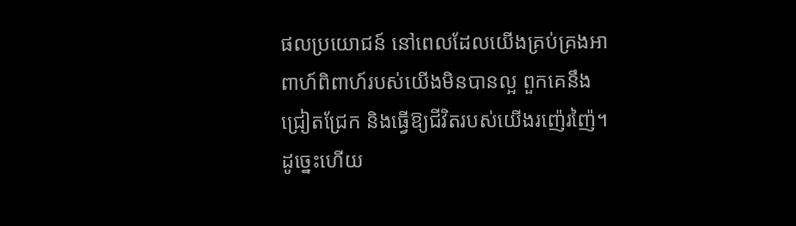ផលប្រយោជន៍ នៅពេលដែលយើងគ្រប់គ្រងអាពាហ៍ពិពាហ៍របស់យើងមិនបានល្អ ពួកគេនឹងជ្រៀតជ្រែក និងធ្វើឱ្យជីវិតរបស់យើងរញ៉េរញ៉ៃ។ ដូច្នេះហើយ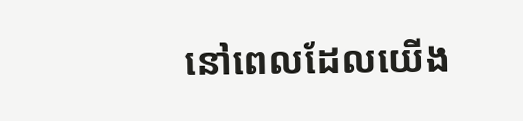នៅពេលដែលយើង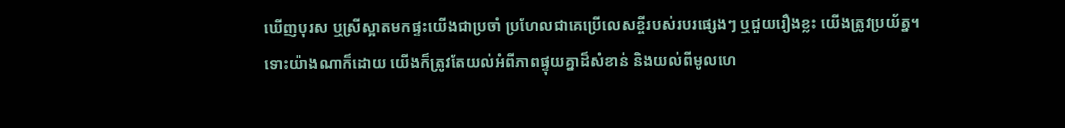ឃើញបុរស ឬស្រីស្អាតមកផ្ទះយើងជាប្រចាំ ប្រហែលជាគេប្រើលេសខ្ចីរបស់របរផ្សេងៗ ឬជួយរឿងខ្លះ យើងត្រូវប្រយ័ត្ន។
ទោះយ៉ាងណាក៏ដោយ យើងក៏ត្រូវតែយល់អំពីភាពផ្ទុយគ្នាដ៏សំខាន់ និងយល់ពីមូលហេ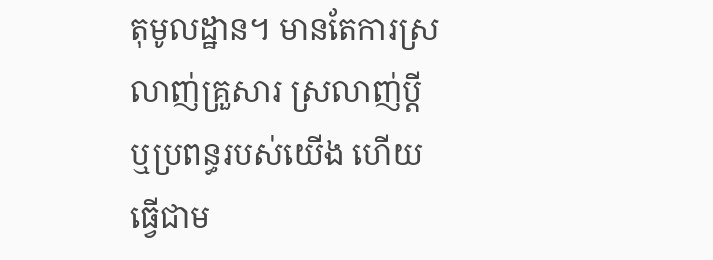តុមូលដ្ឋាន។ មានតែការស្រលាញ់គ្រួសារ ស្រលាញ់ប្តី ឬប្រពន្ធរបស់យើង ហើយធ្វើជាម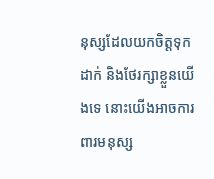នុស្សដែលយកចិត្តទុកដាក់ និងថែរក្សាខ្លួនយើងទេ នោះយើងអាចការពារមនុស្ស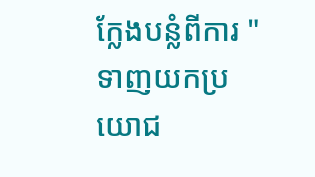ក្លែងបន្លំពីការ "ទាញយកប្រយោជ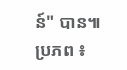ន៍" បាន៕
ប្រភព ៖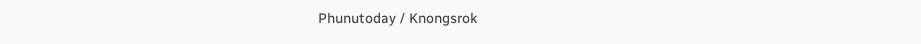Phunutoday / Knongsrok